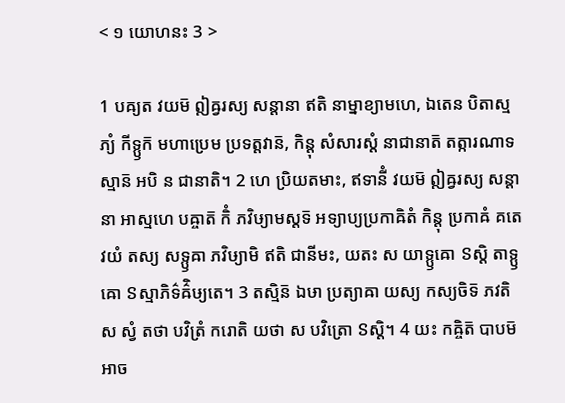< ១ យោហនះ 3 >

1 បឝ្យត វយម៑ ឦឝ្វរស្យ សន្តានា ឥតិ នាម្នាខ្យាមហេ, ឯតេន បិតាស្មភ្យំ កីទ្ឫក៑ មហាប្រេម ប្រទត្តវាន៑, កិន្តុ សំសារស្តំ នាជានាត៑ តត្ការណាទស្មាន៑ អបិ ន ជានាតិ។ 2 ហេ ប្រិយតមាះ, ឥទានីំ វយម៑ ឦឝ្វរស្យ សន្តានា អាស្មហេ បឝ្ចាត៑ កិំ ភវិឞ្យាមស្តទ៑ អទ្យាប្យប្រកាឝិតំ កិន្តុ ប្រកាឝំ គតេ វយំ តស្យ សទ្ឫឝា ភវិឞ្យាមិ ឥតិ ជានីមះ, យតះ ស យាទ្ឫឝោ ៜស្តិ តាទ្ឫឝោ ៜស្មាភិទ៌ឝ៌ិឞ្យតេ។ 3 តស្មិន៑ ឯឞា ប្រត្យាឝា យស្យ កស្យចិទ៑ ភវតិ ស ស្វំ តថា បវិត្រំ ករោតិ យថា ស បវិត្រោ ៜស្តិ។ 4 យះ កឝ្ចិត៑ បាបម៑ អាច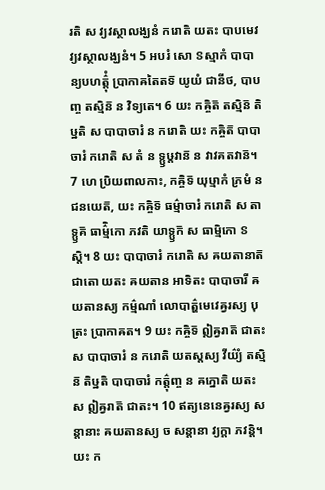រតិ ស វ្យវស្ថាលង្ឃនំ ករោតិ យតះ បាបមេវ វ្យវស្ថាលង្ឃនំ។ 5 អបរំ សោ ៜស្មាកំ បាបាន្យបហត៌្តុំ ប្រាកាឝតៃតទ៑ យូយំ ជានីថ, បាបញ្ច តស្មិន៑ ន វិទ្យតេ។ 6 យះ កឝ្ចិត៑ តស្មិន៑ តិឞ្ឋតិ ស បាបាចារំ ន ករោតិ យះ កឝ្ចិត៑ បាបាចារំ ករោតិ ស តំ ន ទ្ឫឞ្ដវាន៑ ន វាវគតវាន៑។ 7 ហេ ប្រិយពាលកាះ, កឝ្ចិទ៑ យុឞ្មាកំ ភ្រមំ ន ជនយេត៑, យះ កឝ្ចិទ៑ ធម៌្មាចារំ ករោតិ ស តាទ្ឫគ៑ ធាម៌្មិកោ ភវតិ យាទ្ឫក៑ ស ធាម្មិកោ ៜស្តិ។ 8 យះ បាបាចារំ ករោតិ ស ឝយតានាត៑ ជាតោ យតះ ឝយតាន អាទិតះ បាបាចារី ឝយតានស្យ កម៌្មណាំ លោបាត៌្ហមេវេឝ្វរស្យ បុត្រះ ប្រាកាឝត។ 9 យះ កឝ្ចិទ៑ ឦឝ្វរាត៑ ជាតះ ស បាបាចារំ ន ករោតិ យតស្តស្យ វីយ៌្យំ តស្មិន៑ តិឞ្ឋតិ បាបាចារំ កត៌្តុញ្ច ន ឝក្នោតិ យតះ ស ឦឝ្វរាត៑ ជាតះ។ 10 ឥត្យនេនេឝ្វរស្យ សន្តានាះ ឝយតានស្យ ច សន្តានា វ្យក្តា ភវន្តិ។ យះ ក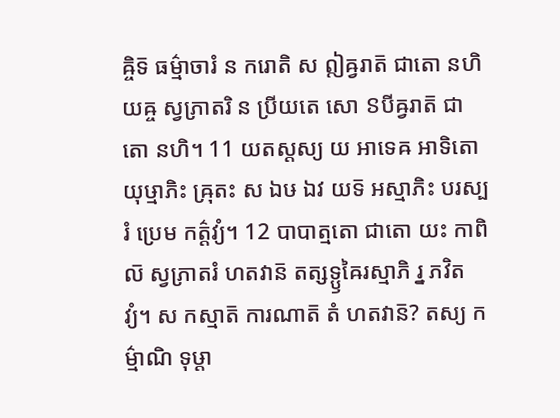ឝ្ចិទ៑ ធម៌្មាចារំ ន ករោតិ ស ឦឝ្វរាត៑ ជាតោ នហិ យឝ្ច ស្វភ្រាតរិ ន ប្រីយតេ សោ ៜបីឝ្វរាត៑ ជាតោ នហិ។ 11 យតស្តស្យ យ អាទេឝ អាទិតោ យុឞ្មាភិះ ឝ្រុតះ ស ឯឞ ឯវ យទ៑ អស្មាភិះ បរស្បរំ ប្រេម កត៌្តវ្យំ។ 12 បាបាត្មតោ ជាតោ យះ កាពិល៑ ស្វភ្រាតរំ ហតវាន៑ តត្សទ្ឫឝៃរស្មាភិ រ្ន ភវិតវ្យំ។ ស កស្មាត៑ ការណាត៑ តំ ហតវាន៑? តស្យ កម៌្មាណិ ទុឞ្ដា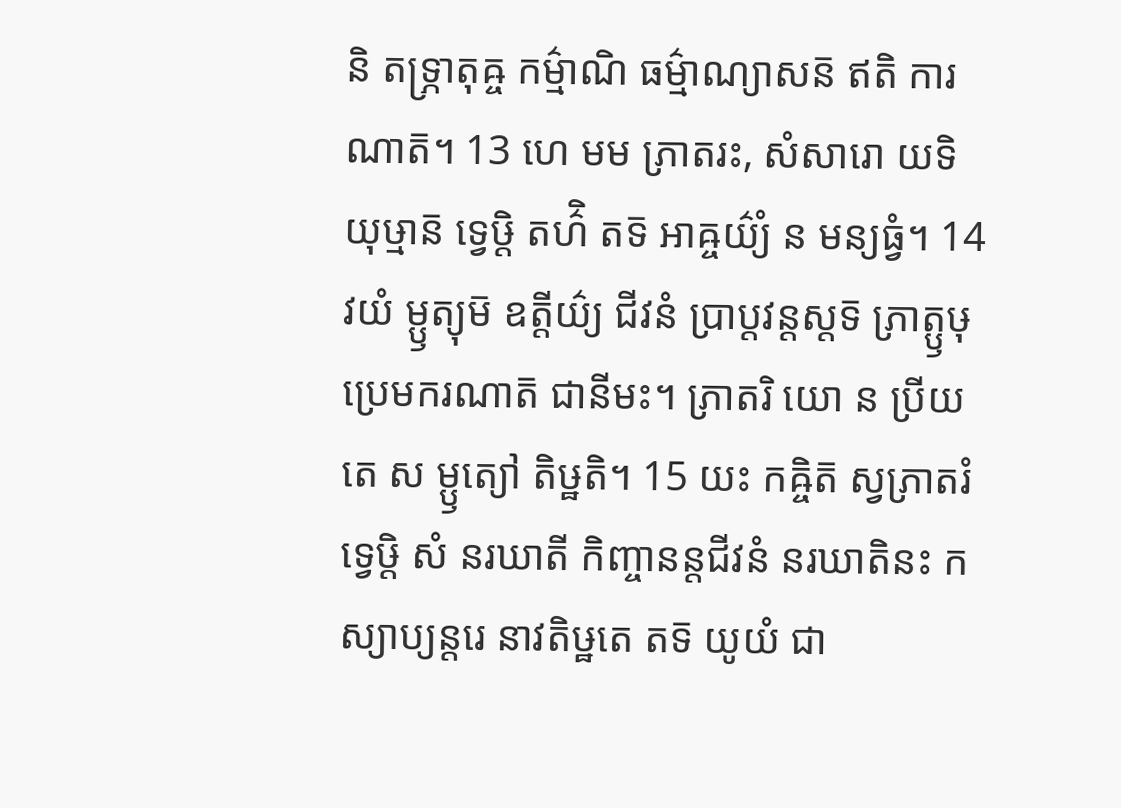និ តទ្ភ្រាតុឝ្ច កម៌្មាណិ ធម៌្មាណ្យាសន៑ ឥតិ ការណាត៑។ 13 ហេ មម ភ្រាតរះ, សំសារោ យទិ យុឞ្មាន៑ ទ្វេឞ្ដិ តហ៌ិ តទ៑ អាឝ្ចយ៌្យំ ន មន្យធ្វំ។ 14 វយំ ម្ឫត្យុម៑ ឧត្តីយ៌្យ ជីវនំ ប្រាប្តវន្តស្តទ៑ ភ្រាត្ឫឞុ ប្រេមករណាត៑ ជានីមះ។ ភ្រាតរិ យោ ន ប្រីយតេ ស ម្ឫត្យៅ តិឞ្ឋតិ។ 15 យះ កឝ្ចិត៑ ស្វភ្រាតរំ ទ្វេឞ្ដិ សំ នរឃាតី កិញ្ចានន្តជីវនំ នរឃាតិនះ កស្យាប្យន្តរេ នាវតិឞ្ឋតេ តទ៑ យូយំ ជា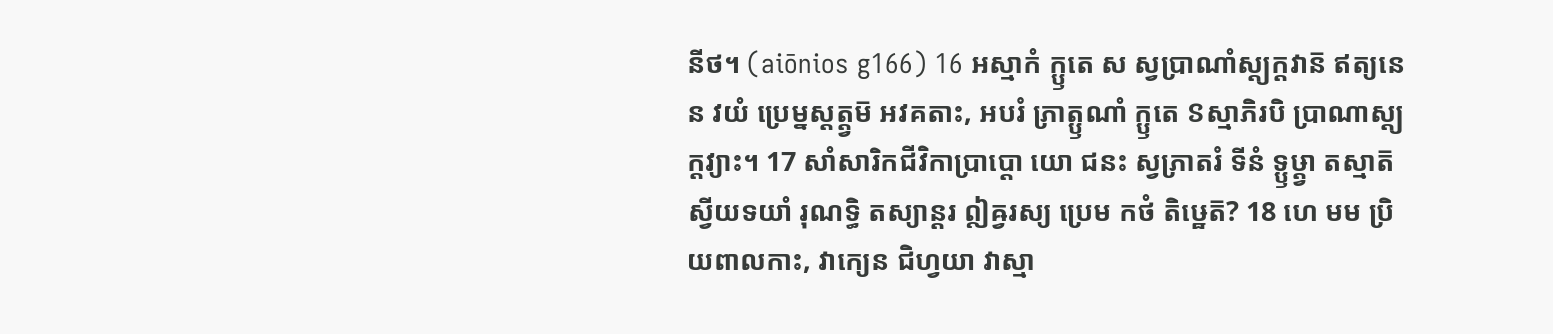នីថ។ (aiōnios g166) 16 អស្មាកំ ក្ឫតេ ស ស្វប្រាណាំស្ត្យក្តវាន៑ ឥត្យនេន វយំ ប្រេម្នស្តត្ត្វម៑ អវគតាះ, អបរំ ភ្រាត្ឫណាំ ក្ឫតេ ៜស្មាភិរបិ ប្រាណាស្ត្យក្តវ្យាះ។ 17 សាំសារិកជីវិកាប្រាប្តោ យោ ជនះ ស្វភ្រាតរំ ទីនំ ទ្ឫឞ្ដ្វា តស្មាត៑ ស្វីយទយាំ រុណទ្ធិ តស្យាន្តរ ឦឝ្វរស្យ ប្រេម កថំ តិឞ្ឋេត៑? 18 ហេ មម ប្រិយពាលកាះ, វាក្យេន ជិហ្វយា វាស្មា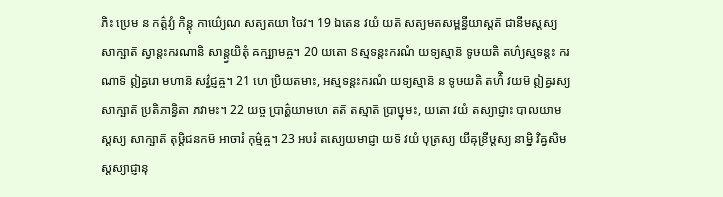ភិះ ប្រេម ន កត៌្តវ្យំ កិន្តុ កាយ៌្យេណ សត្យតយា ចៃវ។ 19 ឯតេន វយំ យត៑ សត្យមតសម្ពន្ធីយាស្តត៑ ជានីមស្តស្យ សាក្ឞាត៑ ស្វាន្តះករណានិ សាន្ត្វយិតុំ ឝក្ឞ្យាមឝ្ច។ 20 យតោ ៜស្មទន្តះករណំ យទ្យស្មាន៑ ទូឞយតិ តហ៌្យស្មទន្តះ ករណាទ៑ ឦឝ្វរោ មហាន៑ សវ៌្វជ្ញឝ្ច។ 21 ហេ ប្រិយតមាះ, អស្មទន្តះករណំ យទ្យស្មាន៑ ន ទូឞយតិ តហ៌ិ វយម៑ ឦឝ្វរស្យ សាក្ឞាត៑ ប្រតិភាន្វិតា ភវាមះ។ 22 យច្ច ប្រាត៌្ហយាមហេ តត៑ តស្មាត៑ ប្រាប្នុមះ, យតោ វយំ តស្យាជ្ញាះ បាលយាមស្តស្យ សាក្ឞាត៑ តុឞ្ដិជនកម៑ អាចារំ កុម៌្មឝ្ច។ 23 អបរំ តស្យេយមាជ្ញា យទ៑ វយំ បុត្រស្យ យីឝុខ្រីឞ្ដស្យ នាម្និ វិឝ្វសិមស្តស្យាជ្ញានុ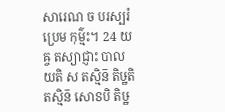សារេណ ច បរស្បរំ ប្រេម កុម៌្មះ។ 24 យឝ្ច តស្យាជ្ញាះ បាលយតិ ស តស្មិន៑ តិឞ្ឋតិ តស្មិន៑ សោៜបិ តិឞ្ឋ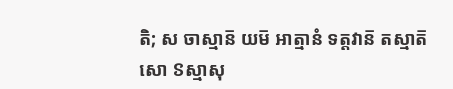តិ; ស ចាស្មាន៑ យម៑ អាត្មានំ ទត្តវាន៑ តស្មាត៑ សោ ៜស្មាសុ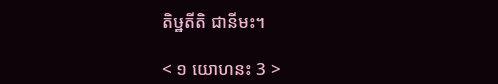តិឞ្ឋតីតិ ជានីមះ។

< ១ យោហនះ 3 >